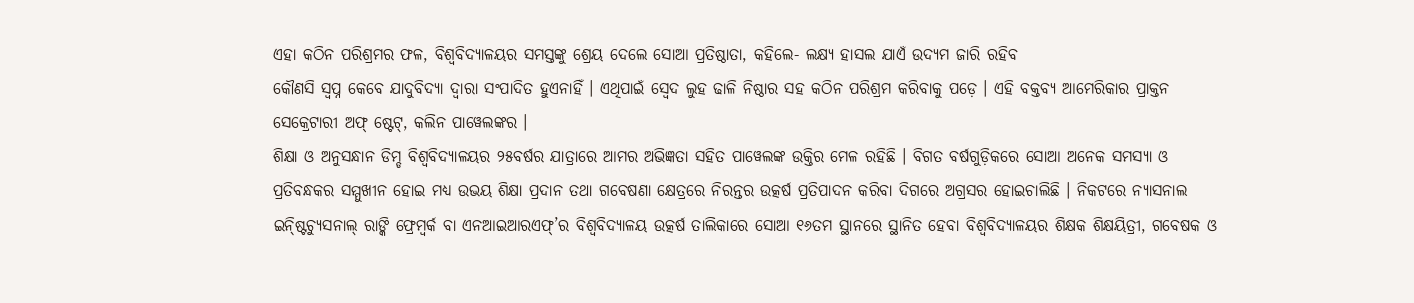ଏହା କଠିନ ପରିଶ୍ରମର ଫଳ, ବିଶ୍ୱବିଦ୍ୟାଳୟର ସମସ୍ତଙ୍କୁ ଶ୍ରେୟ ଦେଲେ ସୋଆ ପ୍ରତିଷ୍ଠାତା, କହିଲେ- ଲକ୍ଷ୍ୟ ହାସଲ ଯାଏଁ ଉଦ୍ୟମ ଜାରି ରହିବ
କୌଣସି ସ୍ୱପ୍ନ କେବେ ଯାଦୁବିଦ୍ୟା ଦ୍ୱାରା ସଂପାଦିତ ହୁଏନାହିଁ । ଏଥିପାଇଁ ସ୍ୱେଦ ଲୁହ ଢାଳି ନିଷ୍ଠାର ସହ କଠିନ ପରିଶ୍ରମ କରିବାକୁ ପଡ଼େ । ଏହି ବକ୍ତବ୍ୟ ଆମେରିକାର ପ୍ରାକ୍ତନ ସେକ୍ରେଟାରୀ ଅଫ୍ ଷ୍ଟେଟ୍, କଲିନ ପାୱେଲଙ୍କର ।
ଶିକ୍ଷା ଓ ଅନୁସନ୍ଧାନ ଡିମ୍ଡ ବିଶ୍ୱବିଦ୍ୟାଳୟର ୨୫ବର୍ଷର ଯାତ୍ରାରେ ଆମର ଅଭିଜ୍ଞତା ସହିତ ପାୱେଲଙ୍କ ଉକ୍ତିର ମେଳ ରହିଛି । ବିଗତ ବର୍ଷଗୁଡ଼ିକରେ ସୋଆ ଅନେକ ସମସ୍ୟା ଓ ପ୍ରତିବନ୍ଧକର ସମ୍ମୁଖୀନ ହୋଇ ମଧ୍ୟ ଉଭୟ ଶିକ୍ଷା ପ୍ରଦାନ ତଥା ଗବେଷଣା କ୍ଷେତ୍ରରେ ନିରନ୍ତର ଉତ୍କର୍ଷ ପ୍ରତିପାଦନ କରିବା ଦିଗରେ ଅଗ୍ରସର ହୋଇଚାଲିଛି । ନିକଟରେ ନ୍ୟାସନାଲ ଇନ୍ଷ୍ଟିଚ୍ୟୁସନାଲ୍ ରାଙ୍କି ଫ୍ରେମ୍ୱର୍କ ବା ଏନଆଇଆରଏଫ୍’ର ବିଶ୍ୱବିଦ୍ୟାଳୟ ଉତ୍କର୍ଷ ତାଲିକାରେ ସୋଆ ୧୬ତମ ସ୍ଥାନରେ ସ୍ଥାନିତ ହେବା ବିଶ୍ୱବିଦ୍ୟାଳୟର ଶିକ୍ଷକ ଶିକ୍ଷୟିତ୍ରୀ, ଗବେଷକ ଓ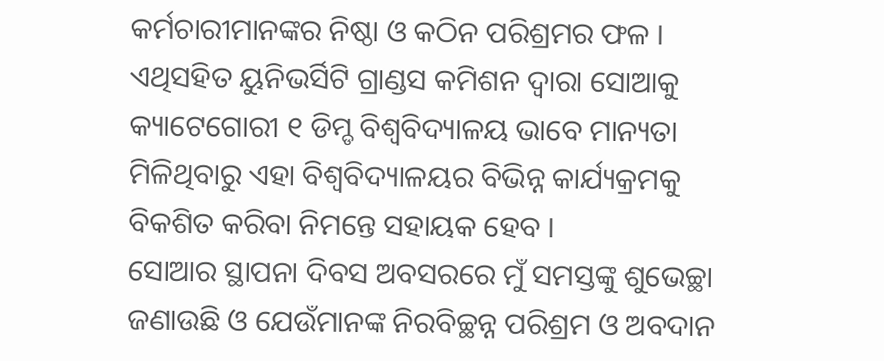କର୍ମଚାରୀମାନଙ୍କର ନିଷ୍ଠା ଓ କଠିନ ପରିଶ୍ରମର ଫଳ । ଏଥିସହିତ ୟୁନିଭର୍ସିଟି ଗ୍ରାଣ୍ଡସ କମିଶନ ଦ୍ୱାରା ସୋଆକୁ କ୍ୟାଟେଗୋରୀ ୧ ଡିମ୍ଡ ବିଶ୍ୱବିଦ୍ୟାଳୟ ଭାବେ ମାନ୍ୟତା ମିଳିଥିବାରୁ ଏହା ବିଶ୍ୱବିଦ୍ୟାଳୟର ବିଭିନ୍ନ କାର୍ଯ୍ୟକ୍ରମକୁ ବିକଶିତ କରିବା ନିମନ୍ତେ ସହାୟକ ହେବ ।
ସୋଆର ସ୍ଥାପନା ଦିବସ ଅବସରରେ ମୁଁ ସମସ୍ତଙ୍କୁ ଶୁଭେଚ୍ଛା ଜଣାଉଛି ଓ ଯେଉଁମାନଙ୍କ ନିରବିଚ୍ଛନ୍ନ ପରିଶ୍ରମ ଓ ଅବଦାନ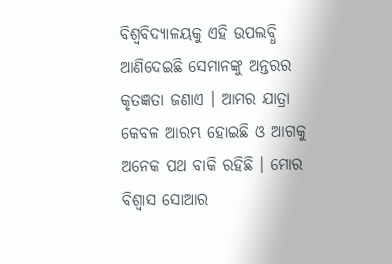ବିଶ୍ୱବିଦ୍ୟାଳୟକୁ ଏହି ଉପଲବ୍ଧି ଆଣିଦେଇଛି ସେମାନଙ୍କୁ ଅନ୍ତରର କୃତଜ୍ଞତା ଜଣାଏ । ଆମର ଯାତ୍ରା କେବଳ ଆରମ୍ଭ ହୋଇଛି ଓ ଆଗକୁ ଅନେକ ପଥ ବାକି ରହିଛି । ମୋର ବିଶ୍ୱାସ ସୋଆର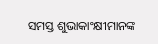ସମସ୍ତ ଶୁଭାକାଂକ୍ଷୀମାନଙ୍କ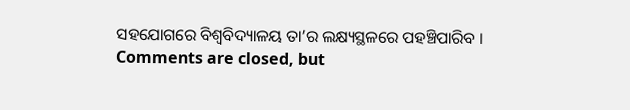ସହଯୋଗରେ ବିଶ୍ୱବିଦ୍ୟାଳୟ ତା’ର ଲକ୍ଷ୍ୟସ୍ଥଳରେ ପହଞ୍ଚିପାରିବ ।
Comments are closed, but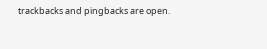trackbacks and pingbacks are open.